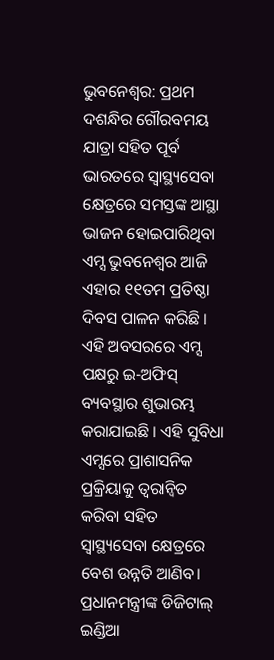ଭୁବନେଶ୍ୱର: ପ୍ରଥମ ଦଶନ୍ଧିର ଗୌରବମୟ ଯାତ୍ରା ସହିତ ପୂର୍ବ ଭାରତରେ ସ୍ବାସ୍ଥ୍ୟସେବା କ୍ଷେତ୍ରରେ ସମସ୍ତଙ୍କ ଆସ୍ଥା ଭାଜନ ହୋଇପାରିଥିବା ଏମ୍ସ ଭୁବନେଶ୍ୱର ଆଜି ଏହାର ୧୧ତମ ପ୍ରତିଷ୍ଠା ଦିବସ ପାଳନ କରିଛି । ଏହି ଅବସରରେ ଏମ୍ସ ପକ୍ଷରୁ ଇ-ଅଫିସ୍ ବ୍ୟବସ୍ଥାର ଶୁଭାରମ୍ଭ କରାଯାଇଛି । ଏହି ସୁବିଧା ଏମ୍ସରେ ପ୍ରାଶାସନିକ ପ୍ରକ୍ରିୟାକୁ ତ୍ୱରାନ୍ୱିତ କରିବା ସହିତ ସ୍ୱାସ୍ଥ୍ୟସେବା କ୍ଷେତ୍ରରେ ବେଶ ଉନ୍ନତି ଆଣିବ।
ପ୍ରଧାନମନ୍ତ୍ରୀଙ୍କ ଡିଜିଟାଲ୍ ଇଣ୍ଡିଆ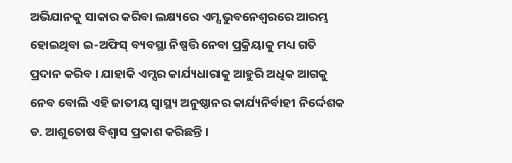ଅଭିଯାନକୁ ସାକାର କରିବା ଲକ୍ଷ୍ୟରେ ଏମ୍ସ ଭୁବନେଶ୍ୱରରେ ଆରମ୍ଭ ହୋଇଥିବା ଇ-ଅଫିସ୍ ବ୍ୟବସ୍ଥା ନିଷ୍ପତ୍ତି ନେବା ପ୍ରକ୍ରିୟାକୁ ମଧ୍ୟ ଗତି ପ୍ରଦାନ କରିବ । ଯାହାକି ଏମ୍ସର କାର୍ଯ୍ୟଧାରାକୁ ଆହୁରି ଅଧିକ ଆଗକୁ ନେବ ବୋଲି ଏହି ଜାତୀୟ ସ୍ବାସ୍ଥ୍ୟ ଅନୁଷ୍ଠାନର କାର୍ଯ୍ୟନିର୍ବାହୀ ନିର୍ଦ୍ଦେଶକ ଡ. ଆଶୁତୋଷ ବିଶ୍ବାସ ପ୍ରକାଶ କରିଛନ୍ତି ।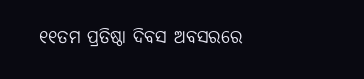୧୧ତମ ପ୍ରତିଷ୍ଠା ଦିବସ ଅବସରରେ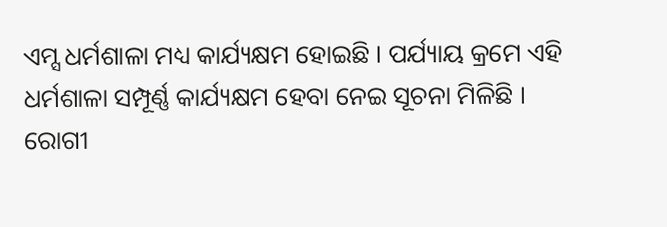ଏମ୍ସ ଧର୍ମଶାଳା ମଧ୍ୟ କାର୍ଯ୍ୟକ୍ଷମ ହୋଇଛି । ପର୍ଯ୍ୟାୟ କ୍ରମେ ଏହି ଧର୍ମଶାଳା ସମ୍ପୂର୍ଣ୍ଣ କାର୍ଯ୍ୟକ୍ଷମ ହେବା ନେଇ ସୂଚନା ମିଳିଛି । ରୋଗୀ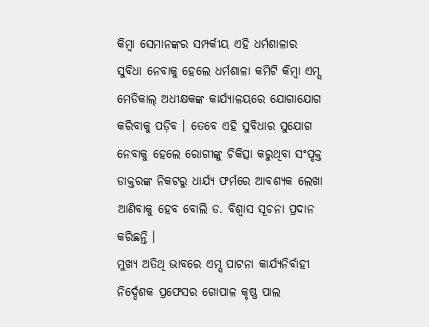କିମ୍ବା ସେମାନଙ୍କର ସମ୍ପର୍କୀୟ ଏହି ଧର୍ମଶାଳାର ସୁବିଧା ନେବାକୁ ହେଲେ ଧର୍ମଶାଳା କମିଟି କିମ୍ବା ଏମ୍ସ ମେଡିକାଲ୍ ଅଧୀକ୍ଷକଙ୍କ କାର୍ଯ୍ୟାଳୟରେ ଯୋଗାଯୋଗ କରିବାକୁ ପଡ଼ିବ । ତେବେ ଏହି ସୁବିଧାର ସୁଯୋଗ ନେବାକୁ ହେଲେ ରୋଗୀଙ୍କୁ ଚିକିତ୍ସା କରୁଥିବା ସଂପୃକ୍ତ ଡାକ୍ତରଙ୍କ ନିକଟରୁ ଧାର୍ଯ୍ୟ ଫର୍ମରେ ଆବଶ୍ୟକ ଲେଖା ଆଣିବାକୁ ହେବ ବୋଲି ଡ. ବିଶ୍ବାସ ସୂଚନା ପ୍ରଦାନ କରିଛନ୍ତି ।
ମୁଖ୍ୟ ଅତିଥି ଭାବରେ ଏମ୍ସ ପାଟନା କାର୍ଯ୍ୟନିର୍ବାହୀ ନିର୍ଦ୍ଦେଶକ ପ୍ରଫେସର ଗୋପାଳ କୃଷ୍ଣ ପାଲ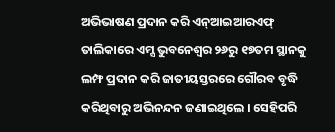ଅଭିଭାଷଣ ପ୍ରଦାନ କରି ଏନ୍ଆଇଆରଏଫ୍ ତାଲିକାରେ ଏମ୍ସ ଭୁବନେଶ୍ୱର ୨୬ରୁ ୧୭ତମ ସ୍ଥାନକୁ ଲମ୍ଫ ପ୍ରଦାନ କରି ଜାତୀୟସ୍ତରରେ ଗୌରବ ବୃଦ୍ଧି କରିଥିବାରୁ ଅଭିନନ୍ଦନ ଜଣାଇଥିଲେ । ସେହିପରି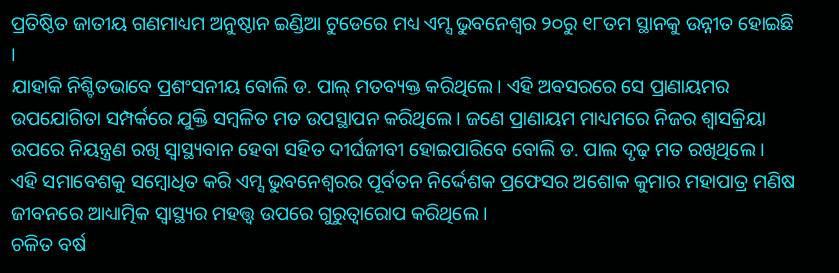ପ୍ରତିଷ୍ଠିତ ଜାତୀୟ ଗଣମାଧ୍ୟମ ଅନୁଷ୍ଠାନ ଇଣ୍ଡିଆ ଟୁଡେରେ ମଧ୍ୟ ଏମ୍ସ ଭୁବନେଶ୍ବର ୨୦ରୁ ୧୮ତମ ସ୍ଥାନକୁ ଉନ୍ନୀତ ହୋଇଛି ।
ଯାହାକି ନିଶ୍ଚିତଭାବେ ପ୍ରଶଂସନୀୟ ବୋଲି ଡ. ପାଲ୍ ମତବ୍ୟକ୍ତ କରିଥିଲେ। ଏହି ଅବସରରେ ସେ ପ୍ରାଣାୟମର ଉପଯୋଗିତା ସମ୍ପର୍କରେ ଯୁକ୍ତି ସମ୍ବଳିତ ମତ ଉପସ୍ଥାପନ କରିଥିଲେ । ଜଣେ ପ୍ରାଣାୟମ ମାଧ୍ୟମରେ ନିଜର ଶ୍ବାସକ୍ରିୟା ଉପରେ ନିୟନ୍ତ୍ରଣ ରଖି ସ୍ବାସ୍ଥ୍ୟବାନ ହେବା ସହିତ ଦୀର୍ଘଜୀବୀ ହୋଇପାରିବେ ବୋଲି ଡ. ପାଲ ଦୃଢ଼ ମତ ରଖିଥିଲେ ।
ଏହି ସମାବେଶକୁ ସମ୍ବୋଧିତ କରି ଏମ୍ସ ଭୁବନେଶ୍ୱରର ପୂର୍ବତନ ନିର୍ଦ୍ଦେଶକ ପ୍ରଫେସର ଅଶୋକ କୁମାର ମହାପାତ୍ର ମଣିଷ ଜୀବନରେ ଆଧ୍ୟାତ୍ମିକ ସ୍ୱାସ୍ଥ୍ୟର ମହତ୍ତ୍ୱ ଉପରେ ଗୁରୁତ୍ୱାରୋପ କରିଥିଲେ ।
ଚଳିତ ବର୍ଷ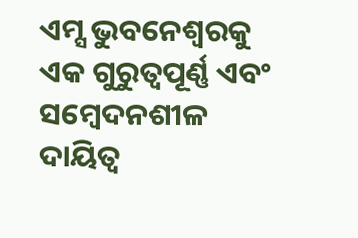ଏମ୍ସ ଭୁବନେଶ୍ବରକୁ ଏକ ଗୁରୁତ୍ବପୂର୍ଣ୍ଣ ଏବଂ ସମ୍ବେଦନଶୀଳ ଦାୟିତ୍ବ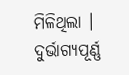ମିଳିଥିଲା । ଦୁର୍ଭାଗ୍ୟପୂର୍ଣ୍ଣ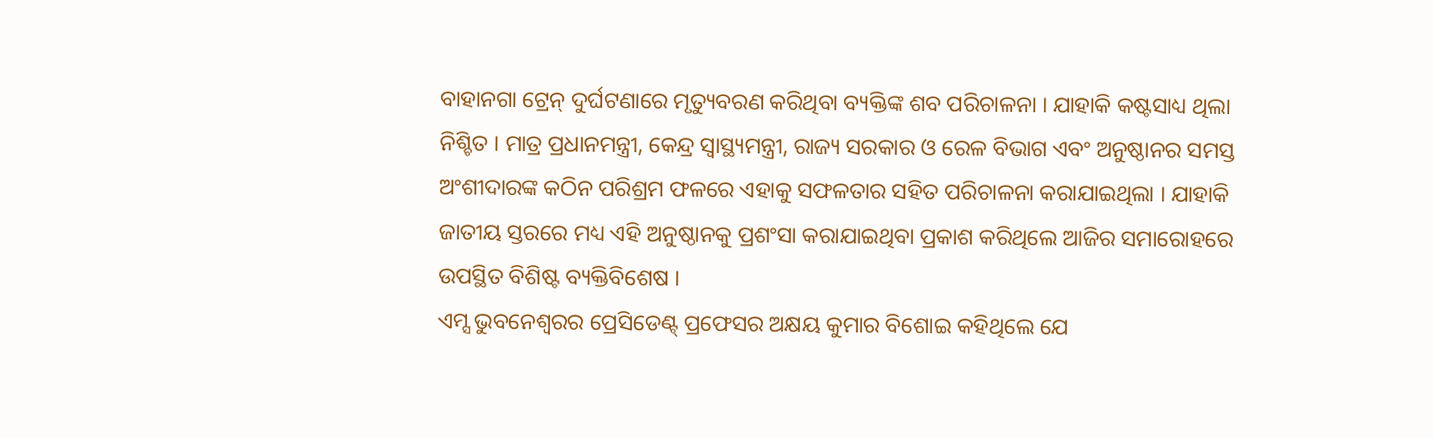ବାହାନଗା ଟ୍ରେନ୍ ଦୁର୍ଘଟଣାରେ ମୃତ୍ୟୁବରଣ କରିଥିବା ବ୍ୟକ୍ତିଙ୍କ ଶବ ପରିଚାଳନା । ଯାହାକି କଷ୍ଟସାଧ୍ୟ ଥିଲା ନିଶ୍ଚିତ । ମାତ୍ର ପ୍ରଧାନମନ୍ତ୍ରୀ, କେନ୍ଦ୍ର ସ୍ବାସ୍ଥ୍ୟମନ୍ତ୍ରୀ, ରାଜ୍ୟ ସରକାର ଓ ରେଳ ବିଭାଗ ଏବଂ ଅନୁଷ୍ଠାନର ସମସ୍ତ ଅଂଶୀଦାରଙ୍କ କଠିନ ପରିଶ୍ରମ ଫଳରେ ଏହାକୁ ସଫଳତାର ସହିତ ପରିଚାଳନା କରାଯାଇଥିଲା । ଯାହାକି ଜାତୀୟ ସ୍ତରରେ ମଧ୍ୟ ଏହି ଅନୁଷ୍ଠାନକୁ ପ୍ରଶଂସା କରାଯାଇଥିବା ପ୍ରକାଶ କରିଥିଲେ ଆଜିର ସମାରୋହରେ ଉପସ୍ଥିତ ବିଶିଷ୍ଟ ବ୍ୟକ୍ତିବିଶେଷ ।
ଏମ୍ସ ଭୁବନେଶ୍ୱରର ପ୍ରେସିଡେଣ୍ଟ୍ ପ୍ରଫେସର ଅକ୍ଷୟ କୁମାର ବିଶୋଇ କହିଥିଲେ ଯେ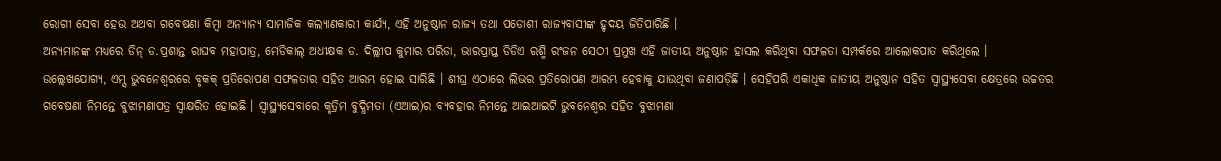ରୋଗୀ ସେବା ହେଉ ଅଥବା ଗବେଷଣା କିମ୍ବା ଅନ୍ୟାନ୍ୟ ସାମାଜିକ କଲ୍ୟାଣକାରୀ କାର୍ଯ୍ୟ, ଏହି ଅନୁଷ୍ଠାନ ରାଜ୍ୟ ତଥା ପଡୋଶୀ ରାଜ୍ୟବାସୀଙ୍କ ହୃଦୟ ଜିତିପାରିଛି ।
ଅନ୍ୟମାନଙ୍କ ମଧ୍ୟରେ ଡିନ୍ ଡ.ପ୍ରଶାନ୍ତ ରାଘବ ମହାପାତ୍ର, ମେଡିକାଲ୍ ଅଧୀକ୍ଷକ ଡ. ଦିଲ୍ଲୀପ କୁମାର ପରିଡା, ଭାରପ୍ରାପ୍ତ ଡିଡିଏ ରଶ୍ମି ରଂଜନ ସେଠୀ ପ୍ରମୁଖ ଏହି ଜାତୀୟ ଅନୁଷ୍ଠାନ ହାସଲ କରିଥିବା ସଫଳତା ସମ୍ପର୍କରେ ଆଲୋକପାତ କରିଥିଲେ ।
ଉଲ୍ଲେଖଯୋଗ୍ୟ, ଏମ୍ସ ଭୁବନେଶ୍ୱରରେ ବୃକକ୍ ପ୍ରତିରୋପଣ ସଫଳତାର ସହିତ ଆରମ୍ଭ ହୋଇ ସାରିଛି । ଶୀଘ୍ର ଏଠାରେ ଲିଭର ପ୍ରତିରୋପଣ ଆରମ୍ଭ ହେବାକୁ ଯାଉଥିବା ଜଣାପଡ଼ିଛି । ସେହିପରି ଏକାଧିକ ଜାତୀୟ ଅନୁଷ୍ଠାନ ସହିତ ସ୍ବାସ୍ଥ୍ୟସେବା କ୍ଷେତ୍ରରେ ଉଚ୍ଚତର ଗବେଷଣା ନିମନ୍ତେ ବୁଝାମଣାପତ୍ର ସ୍ବାକ୍ଷରିତ ହୋଇଛି । ସ୍ବାସ୍ଥ୍ୟସେବାରେ କୃତ୍ରିମ ବୁଦ୍ଧିମତା (ଏଆଇ)ର ବ୍ୟବହାର ନିମନ୍ତେ ଆଇଆଇଟି ଭୁବନେଶ୍ବର ସହିତ ବୁଝାମଣା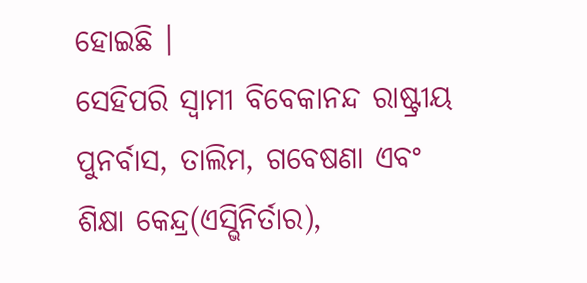ହୋଇଛି ।
ସେହିପରି ସ୍ବାମୀ ବିବେକାନନ୍ଦ ରାଷ୍ଟ୍ରୀୟ ପୁନର୍ବାସ, ତାଲିମ, ଗବେଷଣା ଏବଂ ଶିକ୍ଷା କେନ୍ଦ୍ର(ଏସ୍ଭିନିର୍ତାର),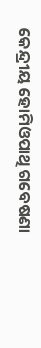କେନ୍ଦ୍ରୀୟ ହୋମିଓପାଥି ଗବେଷଣା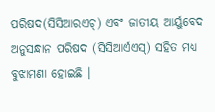ପରିଷଦ(ସିସିଆରଏଚ୍) ଏବଂ ଜାତୀୟ ଆର୍ୟୁବେଦ ଅନୁସନ୍ଧାନ ପରିଷଦ (ସିସିଆର୍ଏଏସ୍) ସହିତ ମଧ୍ୟ ବୁଝାମଣା ହୋଇଛି ।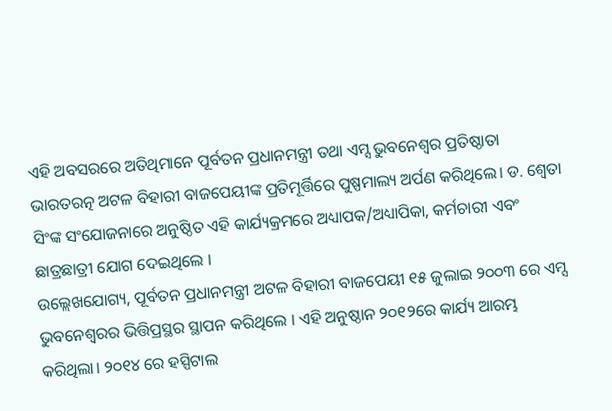ଏହି ଅବସରରେ ଅତିଥିମାନେ ପୂର୍ବତନ ପ୍ରଧାନମନ୍ତ୍ରୀ ତଥା ଏମ୍ସ ଭୁବନେଶ୍ୱର ପ୍ରତିଷ୍ଠାତା ଭାରତରତ୍ନ ଅଟଳ ବିହାରୀ ବାଜପେୟୀଙ୍କ ପ୍ରତିମୂର୍ତ୍ତିରେ ପୁଷ୍ପମାଲ୍ୟ ଅର୍ପଣ କରିଥିଲେ। ଡ. ଶ୍ବେତା ସିଂଙ୍କ ସଂଯୋଜନାରେ ଅନୁଷ୍ଠିତ ଏହି କାର୍ଯ୍ୟକ୍ରମରେ ଅଧ୍ୟାପକ/ଅଧ୍ୟାପିକା, କର୍ମଚାରୀ ଏବଂ ଛାତ୍ରଛାତ୍ରୀ ଯୋଗ ଦେଇଥିଲେ ।
ଉଲ୍ଲେଖଯୋଗ୍ୟ, ପୂର୍ବତନ ପ୍ରଧାନମନ୍ତ୍ରୀ ଅଟଳ ବିହାରୀ ବାଜପେୟୀ ୧୫ ଜୁଲାଇ ୨୦୦୩ ରେ ଏମ୍ସ ଭୁବନେଶ୍ୱରର ଭିତ୍ତିପ୍ରସ୍ଥର ସ୍ଥାପନ କରିଥିଲେ । ଏହି ଅନୁଷ୍ଠାନ ୨୦୧୨ରେ କାର୍ଯ୍ୟ ଆରମ୍ଭ କରିଥିଲା। ୨୦୧୪ ରେ ହସ୍ପିଟାଲ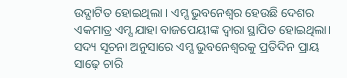ଉଦ୍ଘାଟିତ ହୋଇଥିଲା । ଏମ୍ସ ଭୁବନେଶ୍ୱର ହେଉଛି ଦେଶର ଏକମାତ୍ର ଏମ୍ସ ଯାହା ବାଜପେୟୀଙ୍କ ଦ୍ୱାରା ସ୍ଥାପିତ ହୋଇଥିଲା। ସଦ୍ୟ ସୂଚନା ଅନୁସାରେ ଏମ୍ସ ଭୁବନେଶ୍ୱରକୁ ପ୍ରତିଦିନ ପ୍ରାୟ ସାଢ଼େ ଚାରି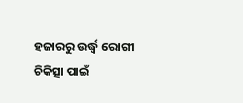ହଜାରରୁ ଉର୍ଦ୍ଧ୍ବ ରୋଗୀ ଚିକିତ୍ସା ପାଇଁ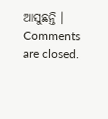ଆସୁଛନ୍ତି ।
Comments are closed.